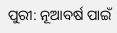ପୁରୀ: ନୂଆବର୍ଷ ପାଇଁ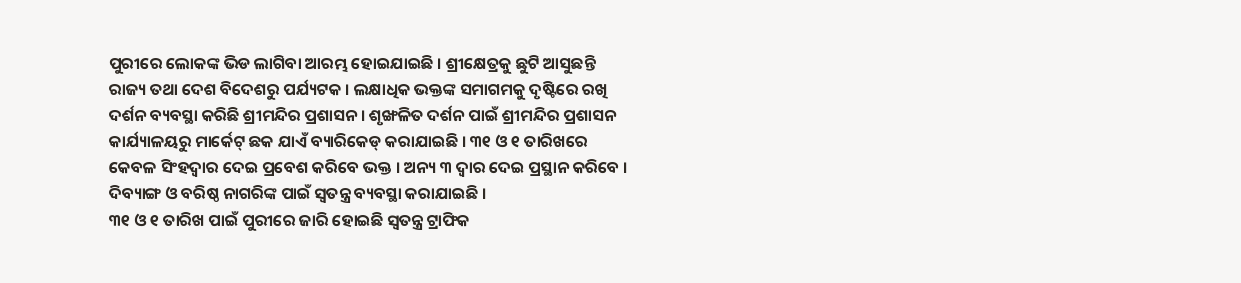ପୁରୀରେ ଲୋକଙ୍କ ଭିଡ ଲାଗିବା ଆରମ୍ଭ ହୋଇଯାଇଛି । ଶ୍ରୀକ୍ଷେତ୍ରକୁ ଛୁଟି ଆସୁଛନ୍ତି ରାଜ୍ୟ ତଥା ଦେଶ ବିଦେଶରୁ ପର୍ଯ୍ୟଟକ । ଲକ୍ଷାଧିକ ଭକ୍ତଙ୍କ ସମାଗମକୁ ଦୃଷ୍ଟିରେ ରଖି ଦର୍ଶନ ବ୍ୟବସ୍ଥା କରିଛି ଶ୍ରୀମନ୍ଦିର ପ୍ରଶାସନ । ଶୃଙ୍ଖଳିତ ଦର୍ଶନ ପାଇଁ ଶ୍ରୀମନ୍ଦିର ପ୍ରଶାସନ କାର୍ଯ୍ୟାଳୟରୁ ମାର୍କେଟ୍ ଛକ ଯାଏଁ ବ୍ୟାରିକେଡ୍ କରାଯାଇଛି । ୩୧ ଓ ୧ ତାରିଖରେ କେବଳ ସିଂହଦ୍ୱାର ଦେଇ ପ୍ରବେଶ କରିବେ ଭକ୍ତ । ଅନ୍ୟ ୩ ଦ୍ୱାର ଦେଇ ପ୍ରସ୍ଥାନ କରିବେ । ଦିବ୍ୟାଙ୍ଗ ଓ ବରିଷ୍ଠ ନାଗରିଙ୍କ ପାଇଁ ସ୍ୱତନ୍ତ୍ର ବ୍ୟବସ୍ଥା କରାଯାଇଛି ।
୩୧ ଓ ୧ ତାରିଖ ପାଇଁ ପୁରୀରେ ଜାରି ହୋଇଛି ସ୍ୱତନ୍ତ୍ର ଟ୍ରାଫିକ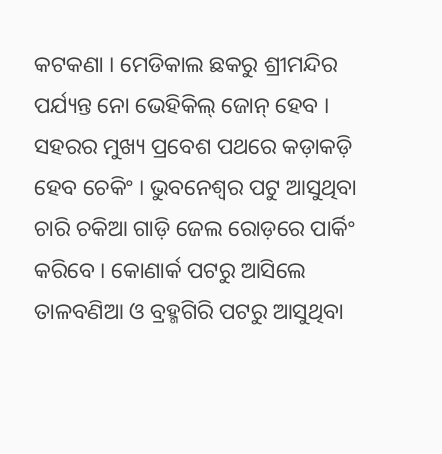କଟକଣା । ମେଡିକାଲ ଛକରୁ ଶ୍ରୀମନ୍ଦିର ପର୍ଯ୍ୟନ୍ତ ନୋ ଭେହିକିଲ୍ ଜୋନ୍ ହେବ । ସହରର ମୁଖ୍ୟ ପ୍ରବେଶ ପଥରେ କଡ଼ାକଡ଼ି ହେବ ଚେକିଂ । ଭୁବନେଶ୍ବର ପଟୁ ଆସୁଥିବା ଚାରି ଚକିଆ ଗାଡ଼ି ଜେଲ ରୋଡ଼ରେ ପାର୍କିଂ କରିବେ । କୋଣାର୍କ ପଟରୁ ଆସିଲେ ତାଳବଣିଆ ଓ ବ୍ରହ୍ମଗିରି ପଟରୁ ଆସୁଥିବା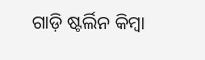ଗାଡ଼ି ଷ୍ଟର୍ଲିନ କିମ୍ବା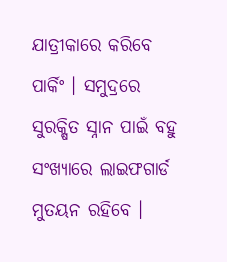ଯାତ୍ରୀକାରେ କରିବେ ପାର୍କିଂ । ସମୁଦ୍ରରେ ସୁରକ୍ଷିତ ସ୍ନାନ ପାଇଁ ବହୁ ସଂଖ୍ୟାରେ ଲାଇଫଗାର୍ଡ ମୁତୟନ ରହିବେ ।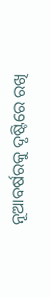ନୂଆବର୍ଷରକୁ ଦୃଷ୍ଟିରେ ରଖି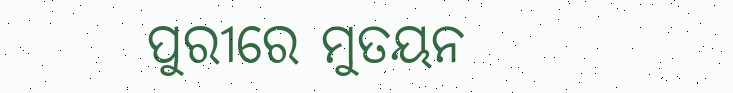ପୁରୀରେ ମୁତୟନ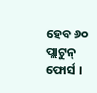ହେବ ୬୦ ପ୍ଲାଟୁନ୍ ଫୋର୍ସ ।